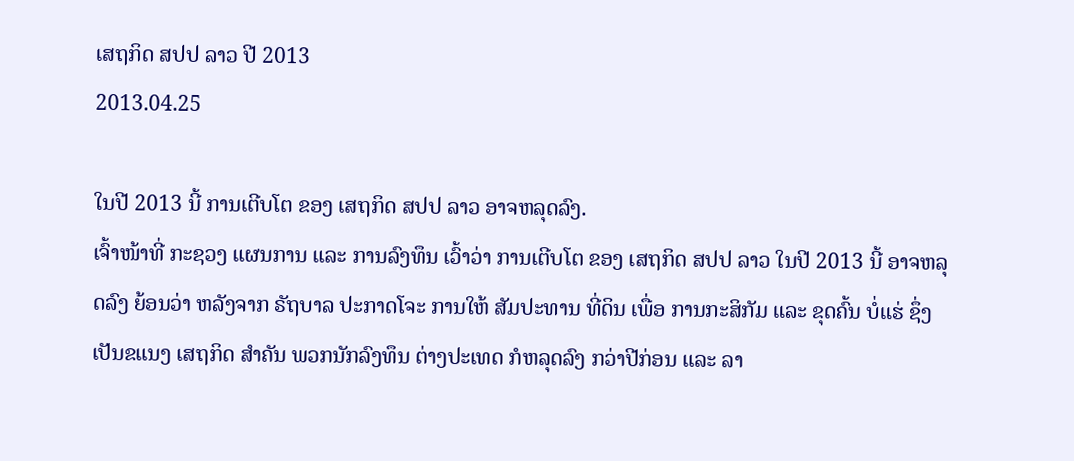ເສຖກິດ ສປປ ລາວ ປີ 2013
2013.04.25

ໃນປີ 2013 ນີ້ ການເຕີບໂຕ ຂອງ ເສຖກິດ ສປປ ລາວ ອາຈຫລຸດລົງ.
ເຈົ້າໜ້າທີ່ ກະຊວງ ແຜນການ ແລະ ການລົງທຶນ ເວົ້າວ່າ ການເຕີບໂຕ ຂອງ ເສຖກິດ ສປປ ລາວ ໃນປີ 2013 ນີ້ ອາຈຫລຸດລົງ ຍ້ອນວ່າ ຫລັງຈາກ ຣັຖບາລ ປະກາດໂຈະ ການໃຫ້ ສັມປະທານ ທີ່ດິນ ເພື່ອ ການກະສິກັມ ແລະ ຂຸດຄົ້ນ ບໍ່ແຮ່ ຊຶ່ງເປັນຂແນງ ເສຖກິດ ສໍາຄັນ ພວກນັກລົງທຶນ ຕ່າງປະເທດ ກໍຫລຸດລົງ ກວ່າປີກ່ອນ ແລະ ລາ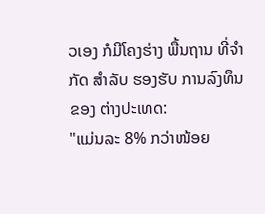ວເອງ ກໍມີໂຄງຮ່າງ ພື້ນຖານ ທີ່ຈໍາກັດ ສໍາລັບ ຮອງຮັບ ການລົງທຶນ ຂອງ ຕ່າງປະເທດ:
"ແມ່ນລະ 8% ກວ່າໜ້ອຍ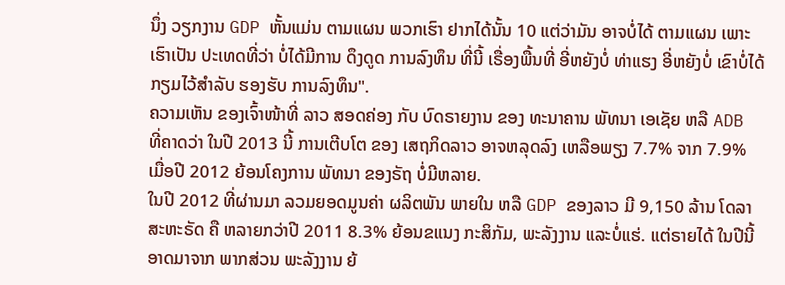ນຶ່ງ ວຽກງານ GDP ຫັ້ນແມ່ນ ຕາມແຜນ ພວກເຮົາ ຢາກໄດ້ນັ້ນ 10 ແຕ່ວ່າມັນ ອາຈບໍ່ໄດ້ ຕາມແຜນ ເພາະເຮົາເປັນ ປະເທດທີ່ວ່າ ບໍ່ໄດ້ມີການ ດຶງດູດ ການລົງທຶນ ທີ່ນີ້ ເຣື່ອງພື້ນທີ່ ອີ່ຫຍັງບໍ່ ທ່າແຮງ ອີ່ຫຍັງບໍ່ ເຂົາບໍ່ໄດ້ ກຽມໄວ້ສໍາລັບ ຮອງຮັບ ການລົງທຶນ".
ຄວາມເຫັນ ຂອງເຈົ້າໜ້າທີ່ ລາວ ສອດຄ່ອງ ກັບ ບົດຣາຍງານ ຂອງ ທະນາຄານ ພັທນາ ເອເຊັຍ ຫລື ADB ທີ່ຄາດວ່າ ໃນປີ 2013 ນີ້ ການເຕີບໂຕ ຂອງ ເສຖກິດລາວ ອາຈຫລຸດລົງ ເຫລືອພຽງ 7.7% ຈາກ 7.9% ເມື່ອປີ 2012 ຍ້ອນໂຄງການ ພັທນາ ຂອງຣັຖ ບໍ່ມີຫລາຍ.
ໃນປີ 2012 ທີ່ຜ່ານມາ ລວມຍອດມູນຄ່າ ຜລິຕພັນ ພາຍໃນ ຫລື GDP ຂອງລາວ ມີ 9,150 ລ້ານ ໂດລາ ສະຫະຣັດ ຄື ຫລາຍກວ່າປີ 2011 8.3% ຍ້ອນຂແນງ ກະສິກັມ, ພະລັງງານ ແລະບໍ່ແຮ່. ແຕ່ຣາຍໄດ້ ໃນປີນີ້ ອາດມາຈາກ ພາກສ່ວນ ພະລັງງານ ຍ້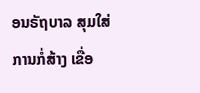ອນຣັຖບາລ ສຸມໃສ່ ການກໍ່ສ້າງ ເຂື່ອ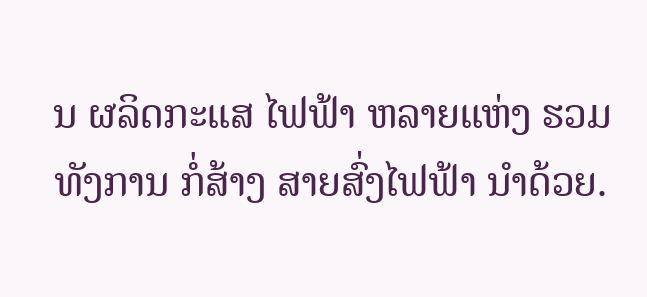ນ ຜລິດກະແສ ໄຟຟ້າ ຫລາຍແຫ່ງ ຮວມທັງການ ກໍ່ສ້າງ ສາຍສົ່ງໄຟຟ້າ ນໍາດ້ວຍ.